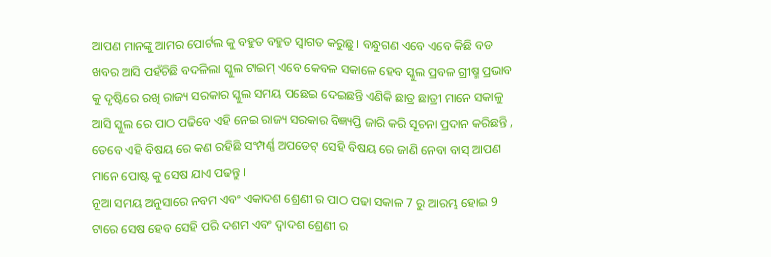ଆପଣ ମାନଙ୍କୁ ଆମର ପୋର୍ଟଲ କୁ ବହୁତ ବହୁତ ସ୍ୱାଗତ କରୁଛୁ । ବନ୍ଧୁଗଣ ଏବେ ଏବେ କିଛି ବଡ ଖବର ଆସି ପହଁଚିଛି ବଦଳିଲା ସ୍କୁଲ ଟାଇମ୍ ଏବେ କେବଳ ସକାଳେ ହେବ ସ୍କୁଲ ପ୍ରବଳ ଗ୍ରୀଷ୍ମ ପ୍ରଭାବ କୁ ଦୃଷ୍ଟିରେ ରଖି ରାଜ୍ୟ ସରକାର ସ୍କୁଲ ସମୟ ପଛେଇ ଦେଇଛନ୍ତି ଏଣିକି ଛାତ୍ର ଛାତ୍ରୀ ମାନେ ସକାଳୁ ଆସି ସ୍କୁଲ ରେ ପାଠ ପଢିବେ ଏହି ନେଇ ରାଜ୍ୟ ସରକାର ବିଜ୍ଞ୍ୟପ୍ତି ଜାରି କରି ସୂଚନା ପ୍ରଦାନ କରିଛନ୍ତି , ତେବେ ଏହି ବିଷୟ ରେ କଣ ରହିଛି ସଂମ୍ପର୍ଣ୍ଣ ଅପଡେଟ୍ ସେହି ବିଷୟ ରେ ଜାଣି ନେବା ବାସ୍ ଆପଣ ମାନେ ପୋଷ୍ଟ କୁ ସେଷ ଯାଏ ପଢନ୍ତୁ ।
ନୂଆ ସମୟ ଅନୁସାରେ ନବମ ଏବଂ ଏକାଦଶ ଶ୍ରେଣୀ ର ପାଠ ପଢା ସକାଳ 7 ରୁ ଆରମ୍ଭ ହୋଇ 9 ଟାରେ ସେଷ ହେବ ସେହି ପରି ଦଶମ ଏବଂ ଦ୍ୱାଦଶ ଶ୍ରେଣୀ ର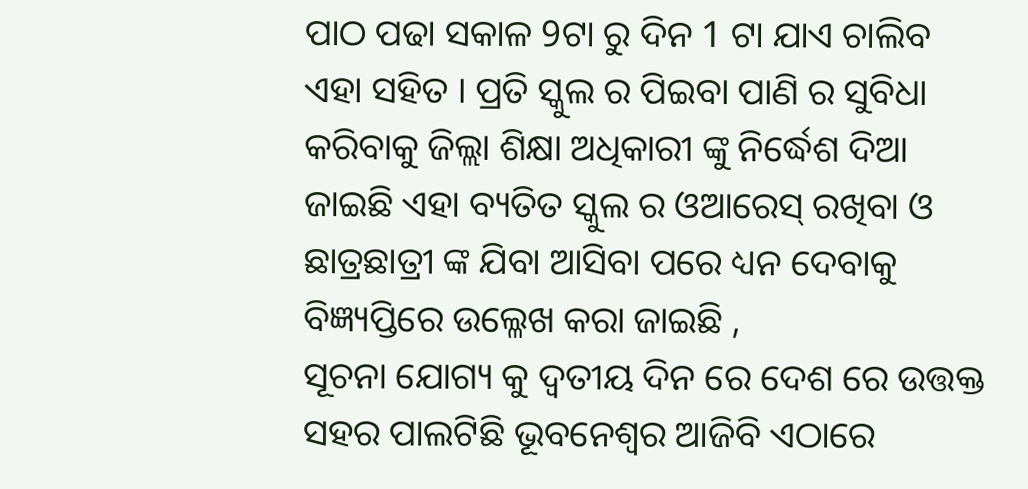ପାଠ ପଢା ସକାଳ 9ଟା ରୁ ଦିନ 1 ଟା ଯାଏ ଚାଲିବ ଏହା ସହିତ । ପ୍ରତି ସ୍କୁଲ ର ପିଇବା ପାଣି ର ସୁବିଧା କରିବାକୁ ଜିଲ୍ଲା ଶିକ୍ଷା ଅଧିକାରୀ ଙ୍କୁ ନିର୍ଦ୍ଧେଶ ଦିଆ ଜାଇଛି ଏହା ବ୍ୟତିତ ସ୍କୁଲ ର ଓଆରେସ୍ ରଖିବା ଓ ଛାତ୍ରଛାତ୍ରୀ ଙ୍କ ଯିବା ଆସିବା ପରେ ଧ୍ୟନ ଦେବାକୁ ବିଜ୍ଞ୍ୟପ୍ତିରେ ଉଲ୍ଳେଖ କରା ଜାଇଛି ,
ସୂଚନା ଯୋଗ୍ୟ କୁ ଦ୍ୱତୀୟ ଦିନ ରେ ଦେଶ ରେ ଉତ୍ତକ୍ତ ସହର ପାଲଟିଛି ଭୂବନେଶ୍ୱର ଆଜିବି ଏଠାରେ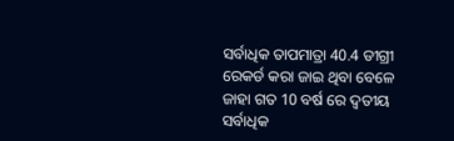ସର୍ବାଧିକ ତାପମାତ୍ରା 40.4 ଡୀଗ୍ରୀ ରେକର୍ଡ କରା ଜାଇ ଥିବା ବେଳେ ଜାହା ଗତ 10 ବର୍ଷ ରେ ଦ୍ୱତୀୟ ସର୍ବାଧିକ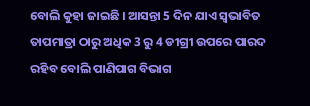ବୋଲି କୁହା ଜାଇଛି । ଆସନ୍ତା 5 ଦିନ ଯାଏ ସ୍ୱଭାବିତ ତାପମାତ୍ରା ଠାରୁ ଅଧିକ 3 ରୁ 4 ଡୀଗ୍ରୀ ଉପରେ ପାରଦ ରହିବ ବୋଲି ପାଣିପାଗ ବିଭାଗ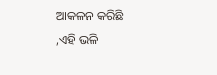ଆକଳନ କରିଛି ,ଏହି ଭଳି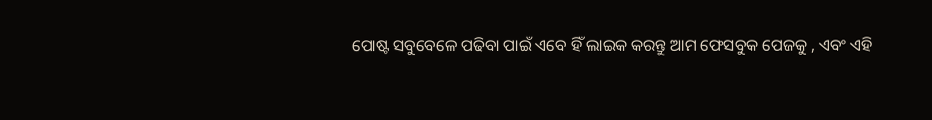ପୋଷ୍ଟ ସବୁବେଳେ ପଢିବା ପାଇଁ ଏବେ ହିଁ ଲାଇକ କରନ୍ତୁ ଆମ ଫେସବୁକ ପେଜକୁ , ଏବଂ ଏହି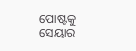ପୋଷ୍ଟକୁ ସେୟାର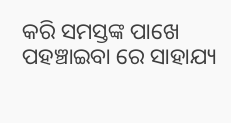କରି ସମସ୍ତଙ୍କ ପାଖେ ପହଞ୍ଚାଇବା ରେ ସାହାଯ୍ୟ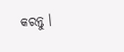କରନ୍ତୁ ।